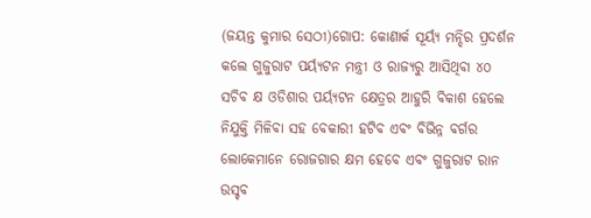(ଜୟନ୍ତ କୁମାର ସେଠୀ)ଗୋପ: କୋଣାର୍କ ସୂର୍ୟ୍ୟ ମନ୍ଦିର ପ୍ରଦର୍ଶନ କଲେ ଗୁଜୁରାଟ ପର୍ୟ୍ୟଟନ ମନ୍ତ୍ରୀ ଓ ରାଜ୍ୟରୁ ଆସିଥିବା ୪୦ ସଚିବ କ୍ଷ ଓଡିଶାର ପର୍ୟ୍ୟଟନ କ୍ଷେତ୍ରର ଆହୁରି ବିକାଶ ହେଲେ ନିଯୁକ୍ତି ମିଳିବା ସହ ବେକାରୀ ହଟିବ ଏବଂ ବିଭିନ୍ନ ବର୍ଗର ଲୋକେମାନେ ରୋଜଗାର କ୍ଷମ ହେବେ ଏବଂ ଗୁଜୁରାଟ ରାନ ଉସ୍ଚବ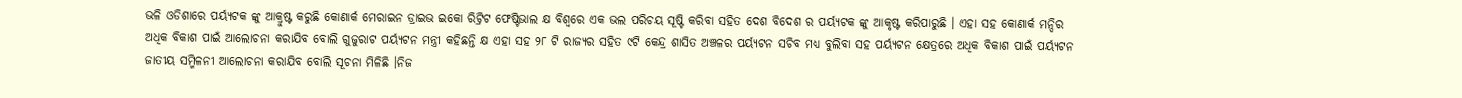ଭଳି ଓଡିଶାରେ ପର୍ୟ୍ୟଟକ ଙ୍କୁ ଆକ୍ରୁଷ୍ଟ କରୁଛି କୋଣାର୍କ ମେରାଇନ ଡ୍ରାଇଭ ଇକୋ ରିଟ୍ରିଟ ଫେଷ୍ଟିଭାଲ କ୍ଷ ବିଶ୍ଵରେ ଏକ ଭଲ ପରିଚୟ ସୂଷ୍ଟି କରିବା ସହିତ ଦେଶ ବିଦେଶ ର ପର୍ୟ୍ୟଟକ ଙ୍କୁ ଆକୃଷ୍ଟ କରିପାରୁଛି । ଏହା ସହ କୋଣାର୍କ ମନ୍ଦିର ଅଧିକ ବିକାଶ ପାଇଁ ଆଲୋଚନା କରାଯିବ ବୋଲି ଗୁଜୁରାଟ ପର୍ୟ୍ୟଟନ ମନ୍ତ୍ରୀ କହିଛନ୍ତି କ୍ଷ ଏହା ସହ ୨୮ ଟି ରାଜ୍ୟର ସହିତ ୯ଟି କେନ୍ଦ୍ର ଶାସିତ ଅଞ୍ଚଳର ପର୍ୟ୍ୟଟନ ସଚିବ ମଧ୍ୟ ବୁଲିବା ସହ ପର୍ୟ୍ୟଟନ କ୍ଷେତ୍ରରେ ଅଧିକ ବିକାଶ ପାଇଁ ପର୍ୟ୍ୟଟନ ଜାତୀୟ ସମ୍ମିଳନୀ ଆଲୋଚନା କରାଯିବ ବୋଲି ସୂଚନା ମିଳିଛି ।ନିଜ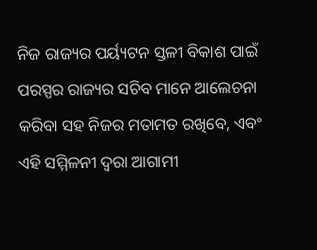ନିଜ ରାଜ୍ୟର ପର୍ୟ୍ୟଟନ ସ୍ତଳୀ ବିକାଶ ପାଇଁ ପରସ୍ପର ରାଜ୍ୟର ସଚିବ ମାନେ ଆଲେଚନା କରିବା ସହ ନିଜର ମତାମତ ରଖିବେ, ଏବଂ ଏହି ସମ୍ମିଳନୀ ଦ୍ୱରା ଆଗାମୀ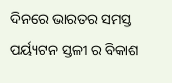ଦିନରେ ଭାରତର ସମସ୍ତ ପର୍ୟ୍ୟଟନ ସ୍ତଳୀ ର ବିକାଶ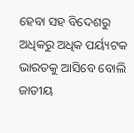ହେବା ସହ ବିଦେଶରୁ ଅଧିକରୁ ଅଧିକ ପର୍ୟ୍ୟଟକ ଭାରତକୁ ଆସିବେ ବୋଲି ଜାତୀୟ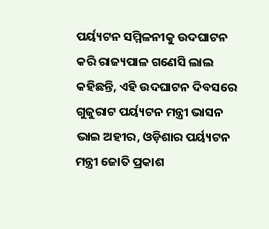ପର୍ୟ୍ୟଟନ ସମ୍ମିଳନୀକୁ ଉଦଘାଟନ କରି ରାଜ୍ୟପାଳ ଗଣେସି ଲାଲ କହିଛନ୍ତି, ଏହି ଉଦଘାଟନ ଦିବସରେ ଗୁଜୁରାଟ ପର୍ୟ୍ୟଟନ ମନ୍ତ୍ରୀ ଭାସନ ଭାଇ ଅହୀର, ଓଡ଼ିଶାର ପର୍ୟ୍ୟଟନ ମନ୍ତ୍ରୀ ଜୋତି ପ୍ରକାଶ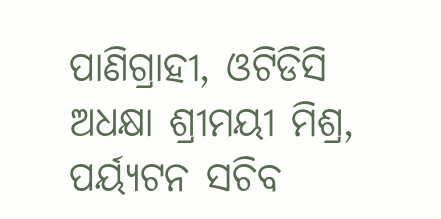ପାଣିଗ୍ରାହୀ, ଓଟିଡିସି ଅଧକ୍ଷା ଶ୍ରୀମୟୀ ମିଶ୍ର, ପର୍ୟ୍ୟଟନ ସଚିବ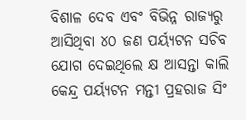ବିଶାଳ ଦେବ ଏବଂ ବିଭିନ୍ନ ରାଜ୍ୟରୁ ଆସିଥିବା ୪୦ ଜଣ ପର୍ୟ୍ୟଟନ ସଚିବ ଯୋଗ ଦେଇଥିଲେ କ୍ଷ ଆସନ୍ତା କାଲି କେନ୍ଦ୍ର ପର୍ୟ୍ୟଟନ ମନ୍ତୀ ପ୍ରହରାଜ ସିଂ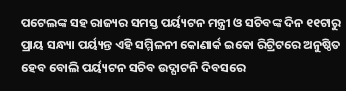ପଟେଲଙ୍କ ସହ ରାଜ୍ୟର ସମସ୍ତ ପର୍ୟ୍ୟଟନ ମନ୍ତ୍ରୀ ଓ ସଚିବଙ୍କ ଦିନ ୧୧ଟାରୁ ପ୍ରାୟ ସନ୍ଧ୍ୟା ପର୍ୟ୍ୟନ୍ତ ଏହି ସମ୍ମିଳନୀ କୋଣାର୍କ ଇକୋ ରିଟ୍ରିଟରେ ଅନୁଷ୍ଠିତ ହେବ ବୋଲି ପର୍ୟ୍ୟଟନ ସଚିବ ଉଦ୍ଘାଟନି ଦିବସରେ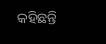କହିଛନ୍ତି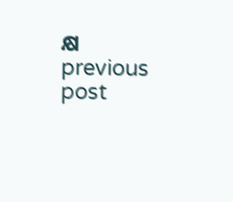କ୍ଷ
previous post